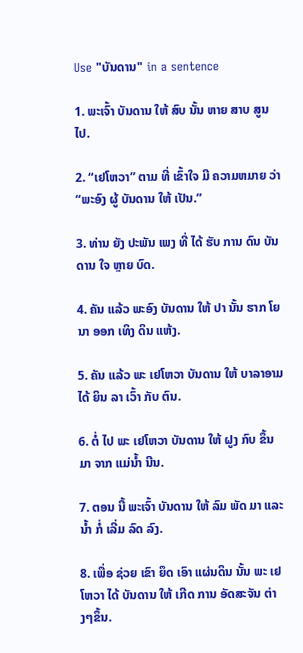Use "ບັນດານ" in a sentence

1. ພະເຈົ້າ ບັນດານ ໃຫ້ ສົບ ນັ້ນ ຫາຍ ສາບ ສູນ ໄປ.

2. “ເຢໂຫວາ” ຕາມ ທີ່ ເຂົ້າໃຈ ມີ ຄວາມຫມາຍ ວ່າ “ພະອົງ ຜູ້ ບັນດານ ໃຫ້ ເປັນ.”

3. ທ່ານ ຍັງ ປະພັນ ເພງ ທີ່ ໄດ້ ຮັບ ການ ດົນ ບັນດານ ໃຈ ຫຼາຍ ບົດ.

4. ຄັນ ແລ້ວ ພະອົງ ບັນດານ ໃຫ້ ປາ ນັ້ນ ຮາກ ໂຍນາ ອອກ ເທິງ ດິນ ແຫ້ງ.

5. ຄັນ ແລ້ວ ພະ ເຢໂຫວາ ບັນດານ ໃຫ້ ບາລາອາມ ໄດ້ ຍິນ ລາ ເວົ້າ ກັບ ຕົນ.

6. ຕໍ່ ໄປ ພະ ເຢໂຫວາ ບັນດານ ໃຫ້ ຝູງ ກົບ ຂຶ້ນ ມາ ຈາກ ແມ່ນໍ້າ ນີນ.

7. ຕອນ ນີ້ ພະເຈົ້າ ບັນດານ ໃຫ້ ລົມ ພັດ ມາ ແລະ ນໍ້າ ກໍ່ ເລີ່ມ ລົດ ລົງ.

8. ເພື່ອ ຊ່ວຍ ເຂົາ ຍຶດ ເອົາ ແຜ່ນດິນ ນັ້ນ ພະ ເຢໂຫວາ ໄດ້ ບັນດານ ໃຫ້ ເກີດ ການ ອັດສະຈັນ ຕ່າງໆຂຶ້ນ.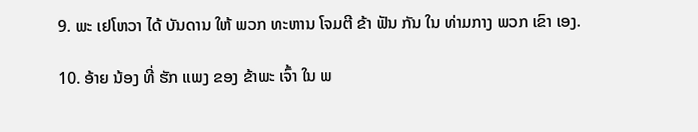9. ພະ ເຢໂຫວາ ໄດ້ ບັນດານ ໃຫ້ ພວກ ທະຫານ ໂຈມຕີ ຂ້າ ຟັນ ກັນ ໃນ ທ່າມກາງ ພວກ ເຂົາ ເອງ.

10. ອ້າຍ ນ້ອງ ທີ່ ຮັກ ແພງ ຂອງ ຂ້າພະ ເຈົ້າ ໃນ ພ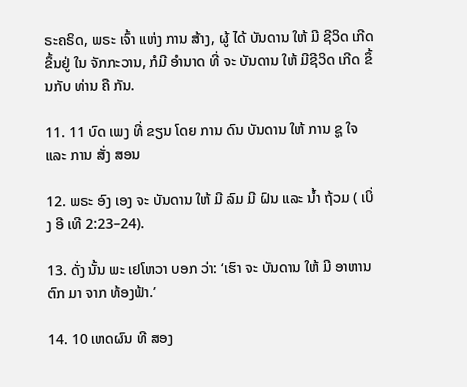ຣະຄຣິດ, ພຣະ ເຈົ້າ ແຫ່ງ ການ ສ້າງ, ຜູ້ ໄດ້ ບັນດານ ໃຫ້ ມີ ຊີວິດ ເກີດ ຂຶ້ນຢູ່ ໃນ ຈັກກະວານ, ກໍມີ ອໍານາດ ທີ່ ຈະ ບັນດານ ໃຫ້ ມີຊີວິດ ເກີດ ຂຶ້ນກັບ ທ່ານ ຄື ກັນ.

11. 11 ບົດ ເພງ ທີ່ ຂຽນ ໂດຍ ການ ດົນ ບັນດານ ໃຫ້ ການ ຊູ ໃຈ ແລະ ການ ສັ່ງ ສອນ

12. ພຣະ ອົງ ເອງ ຈະ ບັນດານ ໃຫ້ ມີ ລົມ ມີ ຝົນ ແລະ ນ້ຳ ຖ້ວມ ( ເບິ່ງ ອີ ເທີ 2:23–24).

13. ດັ່ງ ນັ້ນ ພະ ເຢໂຫວາ ບອກ ວ່າ: ‘ເຮົາ ຈະ ບັນດານ ໃຫ້ ມີ ອາຫານ ຕົກ ມາ ຈາກ ທ້ອງຟ້າ.’

14. 10 ເຫດຜົນ ທີ ສອງ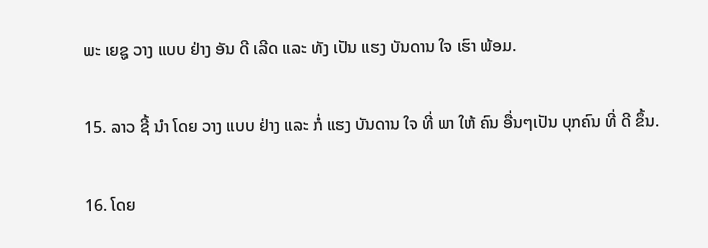ພະ ເຍຊູ ວາງ ແບບ ຢ່າງ ອັນ ດີ ເລີດ ແລະ ທັງ ເປັນ ແຮງ ບັນດານ ໃຈ ເຮົາ ພ້ອມ.

15. ລາວ ຊີ້ ນໍາ ໂດຍ ວາງ ແບບ ຢ່າງ ແລະ ກໍ່ ແຮງ ບັນດານ ໃຈ ທີ່ ພາ ໃຫ້ ຄົນ ອື່ນໆເປັນ ບຸກຄົນ ທີ່ ດີ ຂຶ້ນ.

16. ໂດຍ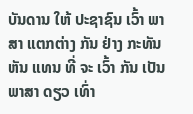ບັນດານ ໃຫ້ ປະຊາຊົນ ເວົ້າ ພາສາ ແຕກຕ່າງ ກັນ ຢ່າງ ກະທັນຫັນ ແທນ ທີ່ ຈະ ເວົ້າ ກັນ ເປັນ ພາສາ ດຽວ ເທົ່າ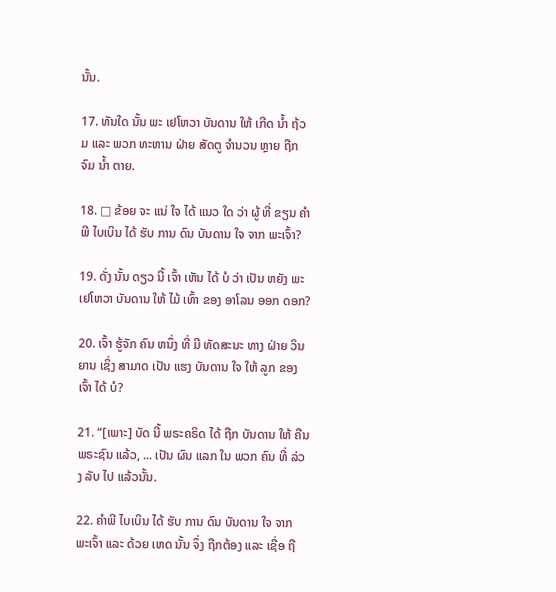ນັ້ນ.

17. ທັນໃດ ນັ້ນ ພະ ເຢໂຫວາ ບັນດານ ໃຫ້ ເກີດ ນໍ້າ ຖ້ວມ ແລະ ພວກ ທະຫານ ຝ່າຍ ສັດຕູ ຈໍານວນ ຫຼາຍ ຖືກ ຈົມ ນໍ້າ ຕາຍ.

18. □ ຂ້ອຍ ຈະ ແນ່ ໃຈ ໄດ້ ແນວ ໃດ ວ່າ ຜູ້ ທີ່ ຂຽນ ຄໍາພີ ໄບເບິນ ໄດ້ ຮັບ ການ ດົນ ບັນດານ ໃຈ ຈາກ ພະເຈົ້າ?

19. ດັ່ງ ນັ້ນ ດຽວ ນີ້ ເຈົ້າ ເຫັນ ໄດ້ ບໍ ວ່າ ເປັນ ຫຍັງ ພະ ເຢໂຫວາ ບັນດານ ໃຫ້ ໄມ້ ເທົ້າ ຂອງ ອາໂລນ ອອກ ດອກ?

20. ເຈົ້າ ຮູ້ຈັກ ຄົນ ຫນຶ່ງ ທີ່ ມີ ທັດສະນະ ທາງ ຝ່າຍ ວິນຍານ ເຊິ່ງ ສາມາດ ເປັນ ແຮງ ບັນດານ ໃຈ ໃຫ້ ລູກ ຂອງ ເຈົ້າ ໄດ້ ບໍ?

21. “[ເພາະ] ບັດ ນີ້ ພຣະຄຣິດ ໄດ້ ຖືກ ບັນດານ ໃຫ້ ຄືນ ພຣະຊົນ ແລ້ວ, ... ເປັນ ຜົນ ແລກ ໃນ ພວກ ຄົນ ທີ່ ລ່ວງ ລັບ ໄປ ແລ້ວນັ້ນ.

22. ຄໍາພີ ໄບເບິນ ໄດ້ ຮັບ ການ ດົນ ບັນດານ ໃຈ ຈາກ ພະເຈົ້າ ແລະ ດ້ວຍ ເຫດ ນັ້ນ ຈຶ່ງ ຖືກຕ້ອງ ແລະ ເຊື່ອ ຖື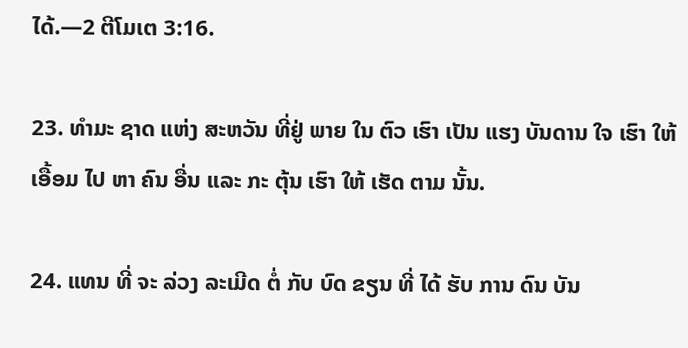ໄດ້.—2 ຕີໂມເຕ 3:16.

23. ທໍາມະ ຊາດ ແຫ່ງ ສະຫວັນ ທີ່ຢູ່ ພາຍ ໃນ ຕົວ ເຮົາ ເປັນ ແຮງ ບັນດານ ໃຈ ເຮົາ ໃຫ້ ເອື້ອມ ໄປ ຫາ ຄົນ ອື່ນ ແລະ ກະ ຕຸ້ນ ເຮົາ ໃຫ້ ເຮັດ ຕາມ ນັ້ນ.

24. ແທນ ທີ່ ຈະ ລ່ວງ ລະເມີດ ຕໍ່ ກັບ ບົດ ຂຽນ ທີ່ ໄດ້ ຮັບ ການ ດົນ ບັນ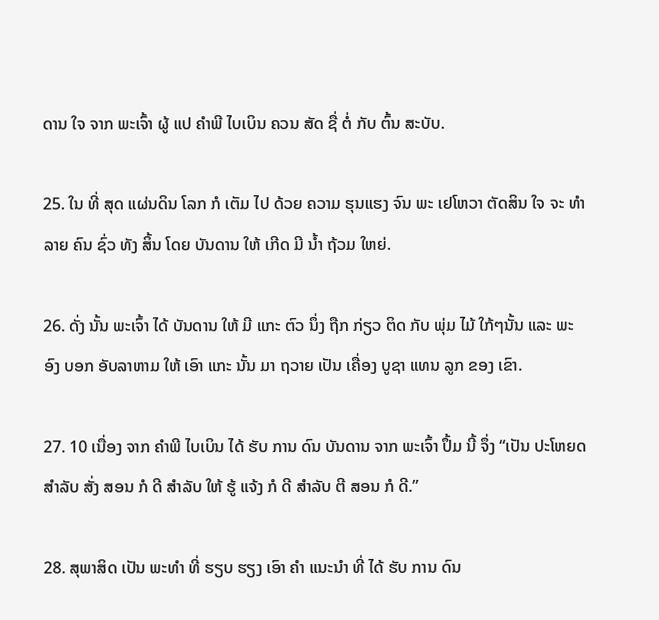ດານ ໃຈ ຈາກ ພະເຈົ້າ ຜູ້ ແປ ຄໍາພີ ໄບເບິນ ຄວນ ສັດ ຊື່ ຕໍ່ ກັບ ຕົ້ນ ສະບັບ.

25. ໃນ ທີ່ ສຸດ ແຜ່ນດິນ ໂລກ ກໍ ເຕັມ ໄປ ດ້ວຍ ຄວາມ ຮຸນແຮງ ຈົນ ພະ ເຢໂຫວາ ຕັດສິນ ໃຈ ຈະ ທໍາລາຍ ຄົນ ຊົ່ວ ທັງ ສິ້ນ ໂດຍ ບັນດານ ໃຫ້ ເກີດ ມີ ນໍ້າ ຖ້ວມ ໃຫຍ່.

26. ດັ່ງ ນັ້ນ ພະເຈົ້າ ໄດ້ ບັນດານ ໃຫ້ ມີ ແກະ ຕົວ ນຶ່ງ ຖືກ ກ່ຽວ ຕິດ ກັບ ພຸ່ມ ໄມ້ ໃກ້ໆນັ້ນ ແລະ ພະອົງ ບອກ ອັບລາຫາມ ໃຫ້ ເອົາ ແກະ ນັ້ນ ມາ ຖວາຍ ເປັນ ເຄື່ອງ ບູຊາ ແທນ ລູກ ຂອງ ເຂົາ.

27. 10 ເນື່ອງ ຈາກ ຄໍາພີ ໄບເບິນ ໄດ້ ຮັບ ການ ດົນ ບັນດານ ຈາກ ພະເຈົ້າ ປຶ້ມ ນີ້ ຈຶ່ງ “ເປັນ ປະໂຫຍດ ສໍາລັບ ສັ່ງ ສອນ ກໍ ດີ ສໍາລັບ ໃຫ້ ຮູ້ ແຈ້ງ ກໍ ດີ ສໍາລັບ ຕີ ສອນ ກໍ ດີ.”

28. ສຸພາສິດ ເປັນ ພະທໍາ ທີ່ ຮຽບ ຮຽງ ເອົາ ຄໍາ ແນະນໍາ ທີ່ ໄດ້ ຮັບ ການ ດົນ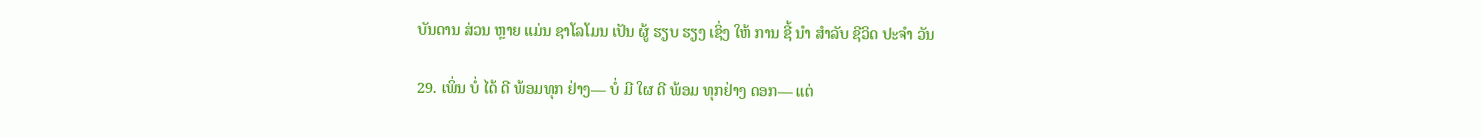ບັນດານ ສ່ວນ ຫຼາຍ ແມ່ນ ຊາໂລໂມນ ເປັນ ຜູ້ ຮຽບ ຮຽງ ເຊິ່ງ ໃຫ້ ການ ຊີ້ ນໍາ ສໍາລັບ ຊີວິດ ປະຈໍາ ວັນ

29. ເພິ່ນ ບໍ່ ໄດ້ ດີ ພ້ອມທຸກ ຢ່າງ— ບໍ່ ມີ ໃຜ ດີ ພ້ອມ ທຸກຢ່າງ ດອກ— ແຕ່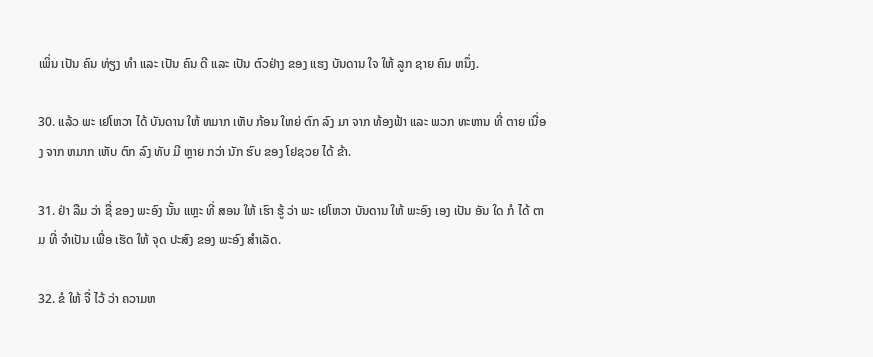ເພິ່ນ ເປັນ ຄົນ ທ່ຽງ ທໍາ ແລະ ເປັນ ຄົນ ດີ ແລະ ເປັນ ຕົວຢ່າງ ຂອງ ແຮງ ບັນດານ ໃຈ ໃຫ້ ລູກ ຊາຍ ຄົນ ຫນຶ່ງ.

30. ແລ້ວ ພະ ເຢໂຫວາ ໄດ້ ບັນດານ ໃຫ້ ຫມາກ ເຫັບ ກ້ອນ ໃຫຍ່ ຕົກ ລົງ ມາ ຈາກ ທ້ອງຟ້າ ແລະ ພວກ ທະຫານ ທີ່ ຕາຍ ເນື່ອງ ຈາກ ຫມາກ ເຫັບ ຕົກ ລົງ ທັບ ມີ ຫຼາຍ ກວ່າ ນັກ ຮົບ ຂອງ ໂຢຊວຍ ໄດ້ ຂ້າ.

31. ຢ່າ ລືມ ວ່າ ຊື່ ຂອງ ພະອົງ ນັ້ນ ແຫຼະ ທີ່ ສອນ ໃຫ້ ເຮົາ ຮູ້ ວ່າ ພະ ເຢໂຫວາ ບັນດານ ໃຫ້ ພະອົງ ເອງ ເປັນ ອັນ ໃດ ກໍ ໄດ້ ຕາມ ທີ່ ຈໍາເປັນ ເພື່ອ ເຮັດ ໃຫ້ ຈຸດ ປະສົງ ຂອງ ພະອົງ ສໍາເລັດ.

32. ຂໍ ໃຫ້ ຈື່ ໄວ້ ວ່າ ຄວາມຫ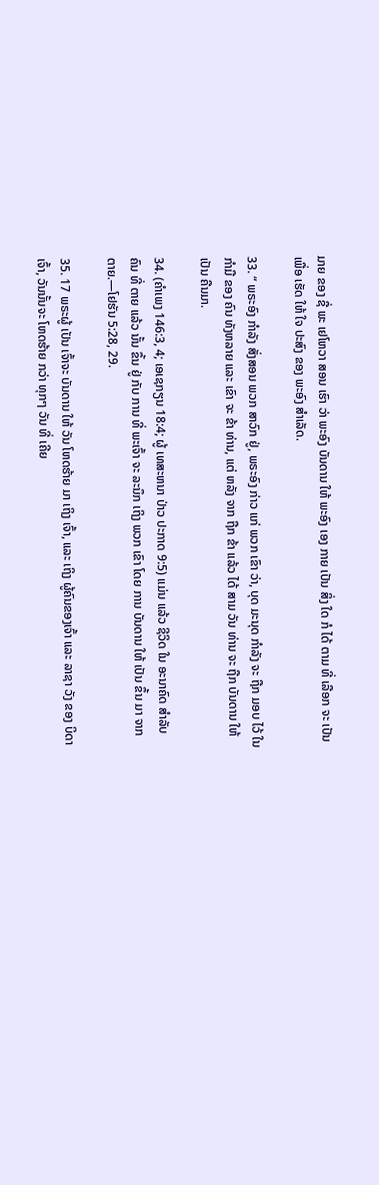ມາຍ ຂອງ ຊື່ ພະ ເຢໂຫວາ ສອນ ເຮົາ ວ່າ ພະອົງ ບັນດານ ໃຫ້ ພະອົງ ເອງ ກາຍ ເປັນ ສິ່ງ ໃດ ກໍ ໄດ້ ຕາມ ທີ່ ເລືອກ ຈະ ເປັນ ເພື່ອ ເຮັດ ໃຫ້ ໃຈ ປະສົງ ຂອງ ພະອົງ ສໍາເລັດ.

33. “ ພຣະອົງ ກໍາລັງ ສັ່ງສອນ ພວກ ສາວົກ ຢູ່, ພຣະອົງ ກ່າວ ແກ່ ພວກ ເຂົາ ວ່າ, ບຸດ ມະນຸດ ກໍາລັງ ຈະ ຖືກ ມອບ ໄວ້ ໃນ ກໍາມື ຂອງ ຄົນ ທັງຫລາຍ ແລະ ເຂົາ ຈະ ຂ້າ ທ່ານ, ແຕ່ ຫລັງ ຈາກ ຖືກ ຂ້າ ແລ້ວ ໄດ້ ສາມ ວັນ ທ່ານ ຈະ ຖືກ ບັນດານ ໃຫ້ ເປັນ ຄືນມາ.

34. (ຄໍາເພງ 146:3, 4; ເອເຊກຽນ 18:4; ຜູ້ ເທສະຫນາ ປ່າວ ປະກາດ 9:5) ແມ່ນ ແລ້ວ ຊີວິດ ໃນ ອະນາຄົດ ສໍາລັບ ຄົນ ທີ່ ຕາຍ ແລ້ວ ນັ້ນ ຂຶ້ນ ຢູ່ ກັບ ການ ທີ່ ພະເຈົ້າ ຈະ ລະນຶກ ເຖິງ ພວກ ເຂົາ ໂດຍ ການ ບັນດານ ໃຫ້ ເປັນ ຂຶ້ນ ມາ ຈາກ ຕາຍ.—ໂຢຮັນ 5:28, 29.

35. 17 ພຣະຜູ້ ເປັນ ເຈົ້າຈະ ບັນດານ ໃຫ້ ວັນ ໂຫດຮ້າຍ ມາ ເຖິງ ເຈົ້າ, ແລະ ເຖິງ ຜູ້ຄົນຂອງເຈົ້າ ແລະ ລາຊາ ວັງ ຂອງ ບິດາເຈົ້າ, ວັນນັ້ນຈະ ໂຫດຮ້າຍ ກວ່າ ທຸກໆ ວັນ ທີ່ ເຄີຍ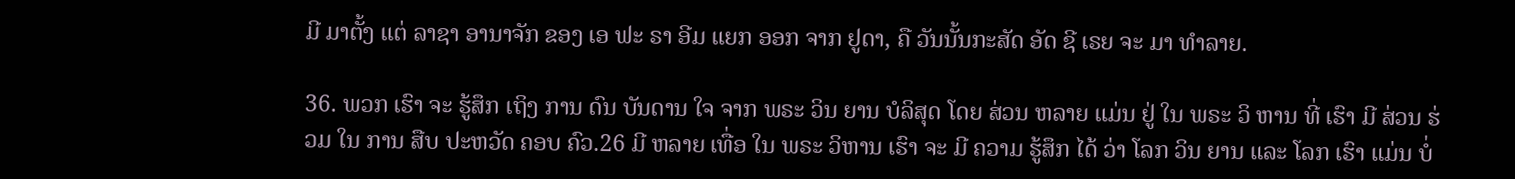ມີ ມາຕັ້ງ ແຕ່ ລາຊາ ອານາຈັກ ຂອງ ເອ ຟະ ຣາ ອີມ ແຍກ ອອກ ຈາກ ຢູດາ, ຄື ວັນນັ້ນກະສັດ ອັດ ຊີ ເຣຍ ຈະ ມາ ທໍາລາຍ.

36. ພວກ ເຮົາ ຈະ ຮູ້ສຶກ ເຖິງ ການ ດົນ ບັນດານ ໃຈ ຈາກ ພຣະ ວິນ ຍານ ບໍລິສຸດ ໂດຍ ສ່ວນ ຫລາຍ ແມ່ນ ຢູ່ ໃນ ພຣະ ວິ ຫານ ທີ່ ເຮົາ ມີ ສ່ວນ ຮ່ວມ ໃນ ການ ສືບ ປະຫວັດ ຄອບ ຄົວ.26 ມີ ຫລາຍ ເທື່ອ ໃນ ພຣະ ວິຫານ ເຮົາ ຈະ ມີ ຄວາມ ຮູ້ສຶກ ໄດ້ ວ່າ ໂລກ ວິນ ຍານ ແລະ ໂລກ ເຮົາ ແມ່ນ ບໍ່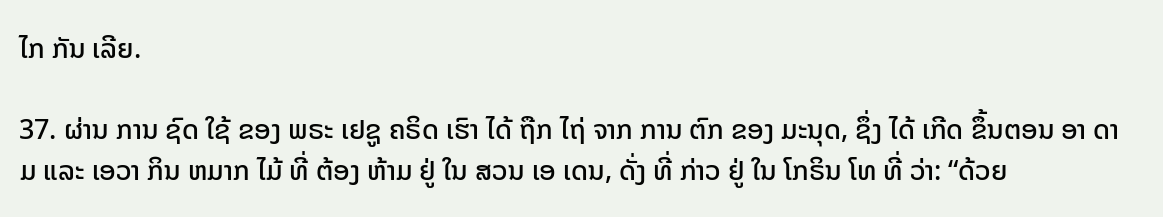ໄກ ກັນ ເລີຍ.

37. ຜ່ານ ການ ຊົດ ໃຊ້ ຂອງ ພຣະ ເຢຊູ ຄຣິດ ເຮົາ ໄດ້ ຖືກ ໄຖ່ ຈາກ ການ ຕົກ ຂອງ ມະນຸດ, ຊຶ່ງ ໄດ້ ເກີດ ຂຶ້ນຕອນ ອາ ດາມ ແລະ ເອວາ ກິນ ຫມາກ ໄມ້ ທີ່ ຕ້ອງ ຫ້າມ ຢູ່ ໃນ ສວນ ເອ ເດນ, ດັ່ງ ທີ່ ກ່າວ ຢູ່ ໃນ ໂກຣິນ ໂທ ທີ່ ວ່າ: “ດ້ວຍ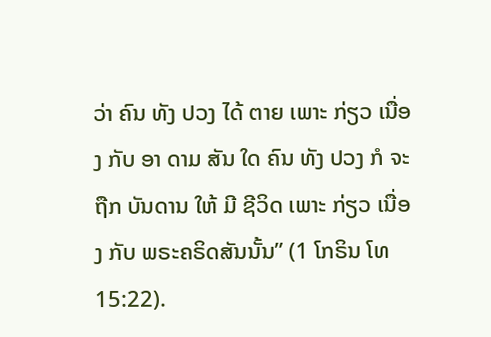ວ່າ ຄົນ ທັງ ປວງ ໄດ້ ຕາຍ ເພາະ ກ່ຽວ ເນື່ອງ ກັບ ອາ ດາມ ສັນ ໃດ ຄົນ ທັງ ປວງ ກໍ ຈະ ຖືກ ບັນດານ ໃຫ້ ມີ ຊີວິດ ເພາະ ກ່ຽວ ເນື່ອງ ກັບ ພຣະຄຣິດສັນນັ້ນ” (1 ໂກຣິນ ໂທ 15:22).